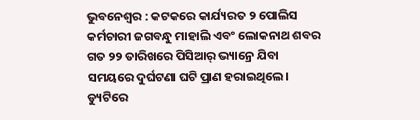ଭୁବନେଶ୍ୱର : କଟକରେ କାର୍ଯ୍ୟରତ ୨ ପୋଲିସ କର୍ମଚାରୀ ଜଗବନ୍ଧୁ ମାହାଲି ଏବଂ ଲୋକନାଥ ଶବର ଗତ ୨୨ ତାରିଖରେ ପିସିଆର୍ ଭ୍ୟାନ୍ରେ ଯିବା ସମୟରେ ଦୁର୍ଘଟଣା ଘଟି ପ୍ରାଣ ହରାଇଥିଲେ। ଡ୍ୟୁଟିରେ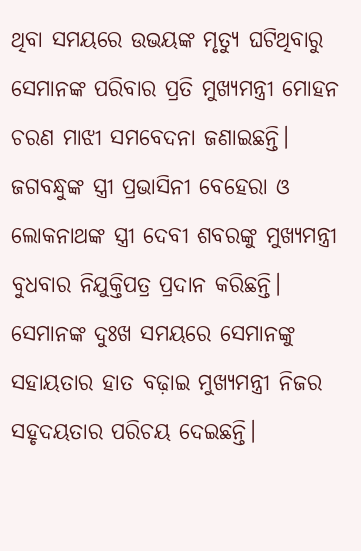ଥିବା ସମୟରେ ଉଭୟଙ୍କ ମୃତ୍ୟୁ ଘଟିଥିବାରୁ ସେମାନଙ୍କ ପରିବାର ପ୍ରତି ମୁଖ୍ୟମନ୍ତ୍ରୀ ମୋହନ ଚରଣ ମାଝୀ ସମବେଦନା ଜଣାଇଛନ୍ତି। ଜଗବନ୍ଧୁଙ୍କ ସ୍ତ୍ରୀ ପ୍ରଭାସିନୀ ବେହେରା ଓ ଲୋକନାଥଙ୍କ ସ୍ତ୍ରୀ ଦେବୀ ଶବରଙ୍କୁ ମୁଖ୍ୟମନ୍ତ୍ରୀ ବୁଧବାର ନିଯୁକ୍ତିପତ୍ର ପ୍ରଦାନ କରିଛନ୍ତି। ସେମାନଙ୍କ ଦୁଃଖ ସମୟରେ ସେମାନଙ୍କୁ ସହାୟତାର ହାତ ବଢ଼ାଇ ମୁଖ୍ୟମନ୍ତ୍ରୀ ନିଜର ସହୃଦୟତାର ପରିଚୟ ଦେଇଛନ୍ତି।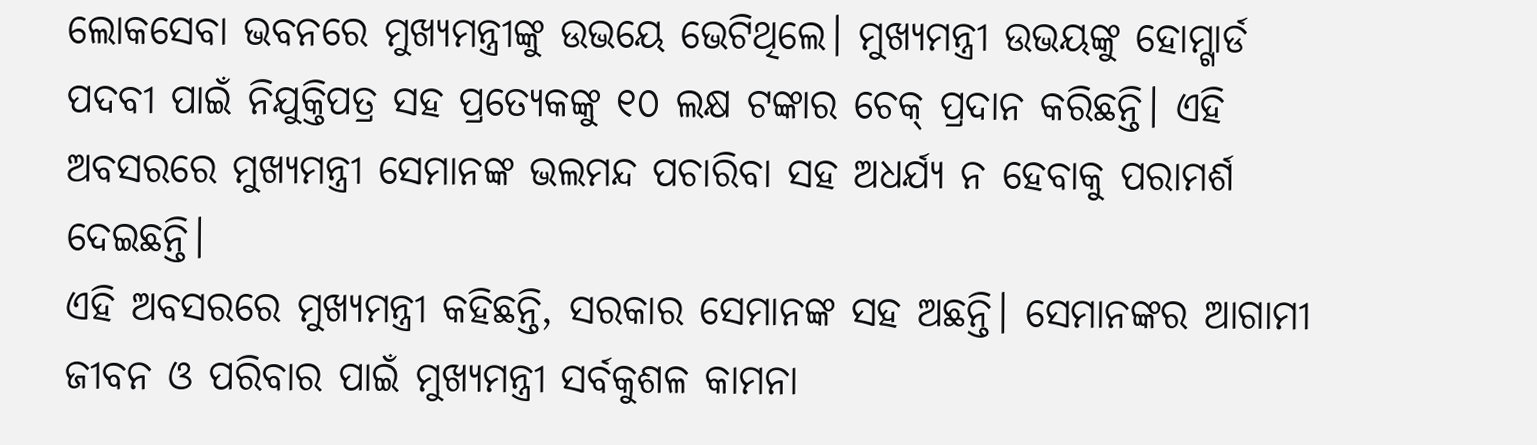ଲୋକସେବା ଭବନରେ ମୁଖ୍ୟମନ୍ତ୍ରୀଙ୍କୁ ଉଭୟେ ଭେଟିଥିଲେ। ମୁଖ୍ୟମନ୍ତ୍ରୀ ଉଭୟଙ୍କୁ ହୋମ୍ଗାର୍ଡ ପଦବୀ ପାଇଁ ନିଯୁକ୍ତିପତ୍ର ସହ ପ୍ରତ୍ୟେକଙ୍କୁ ୧୦ ଲକ୍ଷ ଟଙ୍କାର ଚେକ୍ ପ୍ରଦାନ କରିଛନ୍ତି। ଏହି ଅବସରରେ ମୁଖ୍ୟମନ୍ତ୍ରୀ ସେମାନଙ୍କ ଭଲମନ୍ଦ ପଚାରିବା ସହ ଅଧର୍ଯ୍ୟ ନ ହେବାକୁ ପରାମର୍ଶ ଦେଇଛନ୍ତି।
ଏହି ଅବସରରେ ମୁଖ୍ୟମନ୍ତ୍ରୀ କହିଛନ୍ତି, ସରକାର ସେମାନଙ୍କ ସହ ଅଛନ୍ତି। ସେମାନଙ୍କର ଆଗାମୀ ଜୀବନ ଓ ପରିବାର ପାଇଁ ମୁଖ୍ୟମନ୍ତ୍ରୀ ସର୍ବକୁଶଳ କାମନା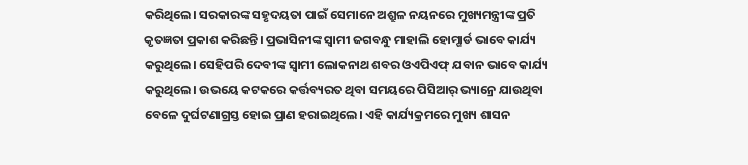କରିଥିଲେ। ସରକାରଙ୍କ ସହୃଦୟତା ପାଇଁ ସେମାନେ ଅଶ୍ରୁଳ ନୟନରେ ମୁଖ୍ୟମନ୍ତ୍ରୀଙ୍କ ପ୍ରତି କୃତଜ୍ଞତା ପ୍ରକାଶ କରିଛନ୍ତି। ପ୍ରଭାସିନୀଙ୍କ ସ୍ବାମୀ ଜଗବନ୍ଧୁ ମାହାଲି ହୋମ୍ଗାର୍ଡ ଭାବେ କାର୍ଯ୍ୟ କରୁଥିଲେ। ସେହିପରି ଦେବୀଙ୍କ ସ୍ବାମୀ ଲୋକନାଥ ଶବର ଓଏପିଏଫ୍ ଯବାନ ଭାବେ କାର୍ଯ୍ୟ କରୁଥିଲେ। ଉଭୟେ କଟକରେ କର୍ତ୍ତବ୍ୟରତ ଥିବା ସମୟରେ ପିସିଆର୍ ଭ୍ୟାନ୍ରେ ଯାଉଥିବା ବେଳେ ଦୁର୍ଘଟଣାଗ୍ରସ୍ତ ହୋଇ ପ୍ରାଣ ହରାଇଥିଲେ। ଏହି କାର୍ଯ୍ୟକ୍ରମରେ ମୁଖ୍ୟ ଶାସନ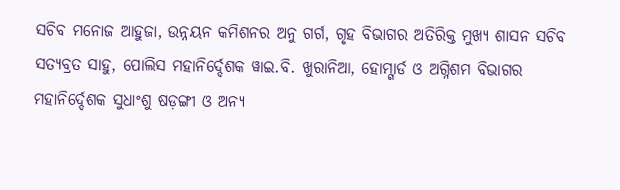ସଚିବ ମନୋଜ ଆହୁଜା, ଉନ୍ନୟନ କମିଶନର ଅନୁ ଗର୍ଗ, ଗୃହ ବିଭାଗର ଅତିରିକ୍ତ ମୁଖ୍ୟ ଶାସନ ସଚିବ ସତ୍ୟବ୍ରତ ସାହୁ, ପୋଲିସ ମହାନିର୍ଦ୍ଦେଶକ ୱାଇ.ବି. ଖୁରାନିଆ, ହୋମ୍ଗାର୍ଡ ଓ ଅଗ୍ନିଶମ ବିଭାଗର ମହାନିର୍ଦ୍ଦେଶକ ସୁଧାଂଶୁ ଷଡ଼ଙ୍ଗୀ ଓ ଅନ୍ୟ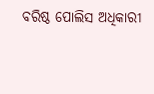ବରିଷ୍ଠ ପୋଲିସ ଅଧିକାରୀ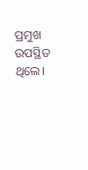ପ୍ରମୁଖ ଉପସ୍ଥିତ ଥିଲେ।